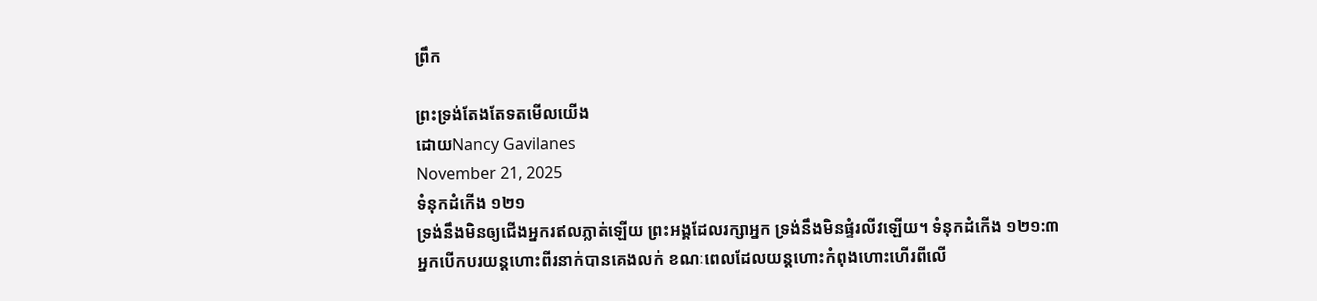ព្រឹក

ព្រះទ្រង់តែងតែទតមើលយើង
ដោយNancy Gavilanes
November 21, 2025
ទំនុកដំកើង ១២១
ទ្រង់នឹងមិនឲ្យជើងអ្នករឥលភ្លាត់ឡើយ ព្រះអង្គដែលរក្សាអ្នក ទ្រង់នឹងមិនផ្ទំរលីវឡើយ។ ទំនុកដំកើង ១២១:៣
អ្នកបើកបរយន្តហោះពីរនាក់បានគេងលក់ ខណៈពេលដែលយន្តហោះកំពុងហោះហើរពីលើ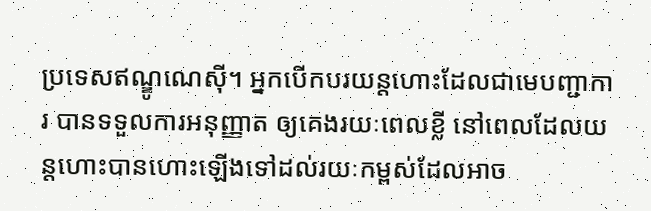ប្រទេសឥណ្ឌូណេស៊ី។ អ្នកបើកបរយន្តហោះដែលជាមេបញ្ជាការ បានទទួលការអនុញ្ញាត ឲ្យគេងរយៈពេលខ្លី នៅពេលដែលយន្តហោះបានហោះឡើងទៅដល់រយៈកម្ពស់ដែលអាច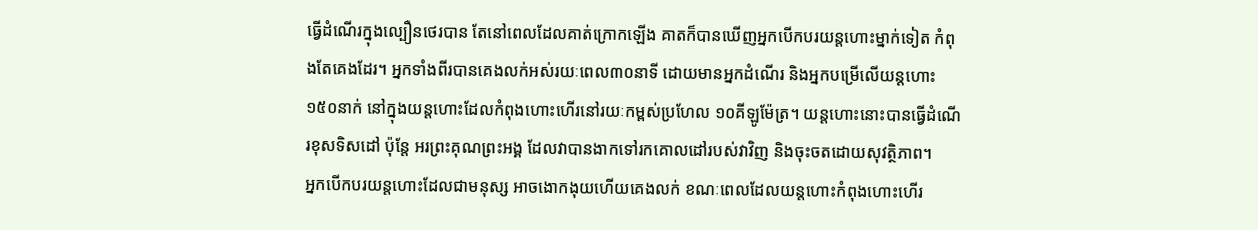ធ្វើដំណើរក្នុងល្បឿនថេរបាន តែនៅពេលដែលគាត់ក្រោកឡើង គាតក៏បានឃើញអ្នកបើកបរយន្តហោះម្នាក់ទៀត កំពុងតែគេងដែរ។ អ្នកទាំងពីរបានគេងលក់អស់រយៈពេល៣០នាទី ដោយមានអ្នកដំណើរ និងអ្នកបម្រើលើយន្តហោះ១៥០នាក់ នៅក្នុងយន្តហោះដែលកំពុងហោះហើរនៅរយៈកម្ពស់ប្រហែល ១០គីឡូម៉ែត្រ។ យន្តហោះនោះបានធ្វើដំណើរខុសទិសដៅ ប៉ុន្តែ អរព្រះគុណព្រះអង្គ ដែលវាបានងាកទៅរកគោលដៅរបស់វាវិញ និងចុះចតដោយសុវត្ថិភាព។
អ្នកបើកបរយន្តហោះដែលជាមនុស្ស អាចងោកងុយហើយគេងលក់ ខណៈពេលដែលយន្តហោះកំពុងហោះហើរ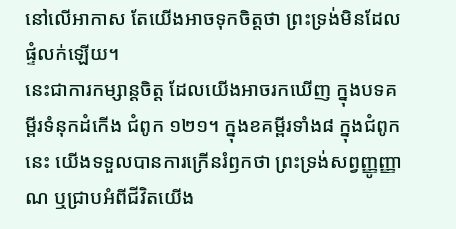នៅលើអាកាស តែយើងអាចទុកចិត្តថា ព្រះទ្រង់មិនដែលផ្ទំលក់ឡើយ។
នេះជាការកម្សាន្តចិត្ត ដែលយើងអាចរកឃើញ ក្នុងបទគម្ពីរទំនុកដំកើង ជំពូក ១២១។ ក្នុងខគម្ពីរទាំង៨ ក្នុងជំពូកនេះ យើងទទួលបានការក្រើនរំឭកថា ព្រះទ្រង់សព្វញ្ញូញ្ញាណ ឬជ្រាបអំពីជីវិតយើង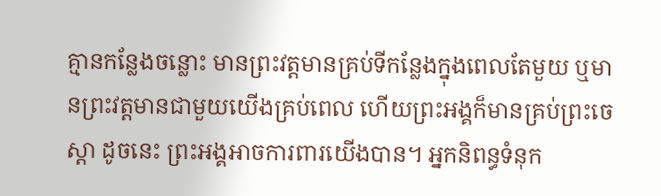គ្មានកន្លែងចន្លោះ មានព្រះវត្តមានគ្រប់ទីកន្លែងក្នុងពេលតែមួយ ឬមានព្រះវត្តមានជាមួយយើងគ្រប់ពេល ហើយព្រះអង្គក៏មានគ្រប់ព្រះចេស្តា ដូចនេះ ព្រះអង្គអាចការពារយើងបាន។ អ្នកនិពន្ធទំនុក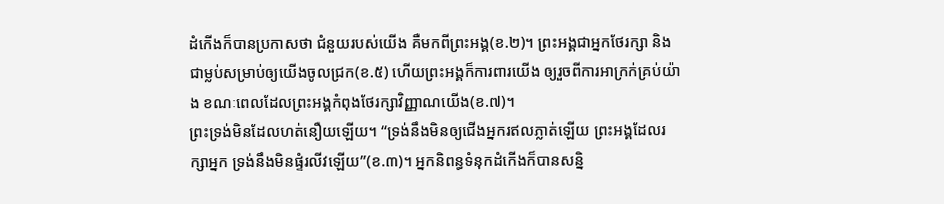ដំកើងក៏បានប្រកាសថា ជំនួយរបស់យើង គឺមកពីព្រះអង្គ(ខ.២)។ ព្រះអង្គជាអ្នកថែរក្សា និងជាម្លប់សម្រាប់ឲ្យយើងចូលជ្រក(ខ.៥) ហើយព្រះអង្គក៏ការពារយើង ឲ្យរួចពីការអាក្រក់គ្រប់យ៉ាង ខណៈពេលដែលព្រះអង្គកំពុងថែរក្សាវិញ្ញាណយើង(ខ.៧)។
ព្រះទ្រង់មិនដែលហត់នឿយឡើយ។ “ទ្រង់នឹងមិនឲ្យជើងអ្នករឥលភ្លាត់ឡើយ ព្រះអង្គដែលរក្សាអ្នក ទ្រង់នឹងមិនផ្ទំរលីវឡើយ”(ខ.៣)។ អ្នកនិពន្ធទំនុកដំកើងក៏បានសន្និ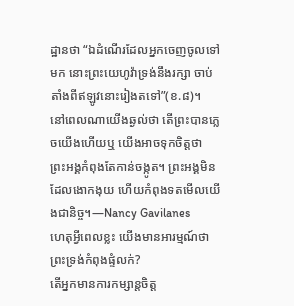ដ្ឋានថា “ឯដំណើរដែលអ្នកចេញចូលទៅមក នោះព្រះយេហូវ៉ាទ្រង់នឹងរក្សា ចាប់តាំងពីឥឡូវនោះរៀងតទៅ”(ខ.៨)។
នៅពេលណាយើងឆ្ងល់ថា តើព្រះបានភ្លេចយើងហើយឬ យើងអាចទុកចិត្តថា ព្រះអង្គកំពុងតែកាន់ចង្កូត។ ព្រះអង្គមិនដែលងោកងុយ ហើយកំពុងទតមើលយើងជានិច្ច។—Nancy Gavilanes
ហេតុអ្វីពេលខ្លះ យើងមានអារម្មណ៍ថា ព្រះទ្រង់កំពុងផ្ទំលក់?
តើអ្នកមានការកម្សាន្តចិត្ត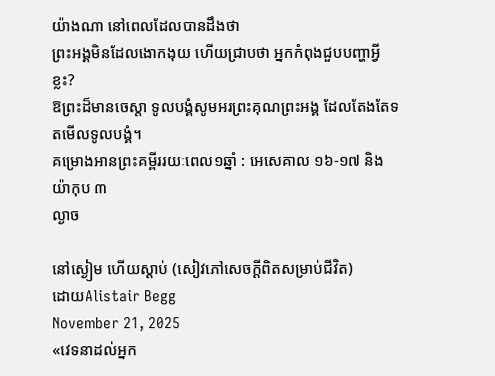យ៉ាងណា នៅពេលដែលបានដឹងថា
ព្រះអង្គមិនដែលងោកងុយ ហើយជ្រាបថា អ្នកកំពុងជួបបញ្ហាអ្វីខ្លះ?
ឱព្រះដ៏មានចេស្តា ទូលបង្គំសូមអរព្រះគុណព្រះអង្គ ដែលតែងតែទតមើលទូលបង្គំ។
គម្រោងអានព្រះគម្ពីររយៈពេល១ឆ្នាំ : អេសេគាល ១៦-១៧ និង យ៉ាកុប ៣
ល្ងាច

នៅស្ងៀម ហើយស្តាប់ (សៀវភៅសេចក្ដីពិតសម្រាប់ជីវិត)
ដោយAlistair Begg
November 21, 2025
«វេទនាដល់អ្នក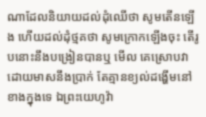ណាដែលនិយាយដល់ដុំឈើថា សូមតើនឡើង ហើយដល់ដុំថ្មគថា សូមក្រោកឡើងចុះ តើរូបនោះនឹងបង្រៀនបានឬ មើល គេស្រោបវាដោយមាសនឹងប្រាក់ តែគ្មានខ្យល់ដង្ហើមនៅខាងក្នុងទេ ឯព្រះយេហូវ៉ា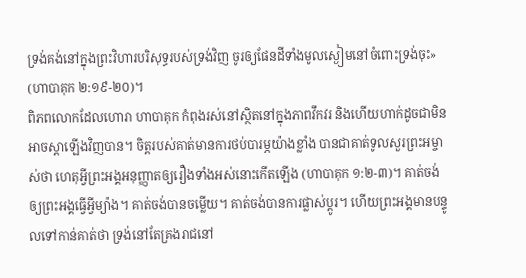ទ្រង់គង់នៅក្នុងព្រះវិហារបរិសុទ្ធរបស់ទ្រង់វិញ ចូរឲ្យផែនដីទាំងមូលស្ងៀមនៅចំពោះទ្រង់ចុះ» (ហាបាគុក ២:១៩-២០)។
ពិភពលោកដែលហោរា ហាបាគុក កំពុងរស់នៅស្ថិតនៅក្នុងភាពវឹកវរ និងហើយហាក់ដូចជាមិនអាចស្តាឡើងវិញបាន។ ចិត្តរបស់គាត់មានការថប់បារម្ភយ៉ាងខ្លាំង បានជាគាត់ទូលសួរព្រះអម្ចាស់ថា ហេតុអ្វីព្រះអង្គអនុញ្ញាតឲ្យរឿងទាំងអស់នោះកើតឡើង (ហាបាគុក ១:២-៣)។ គាត់ចង់ឲ្យព្រះអង្គធ្វើអ្វីម្យ៉ាង។ គាត់ចង់បានចម្លើយ។ គាត់ចង់បានការផ្លាស់ប្ដូរ។ ហើយព្រះអង្គមានបន្ទូលទៅកាន់គាត់ថា ទ្រង់នៅតែគ្រងរាជនៅ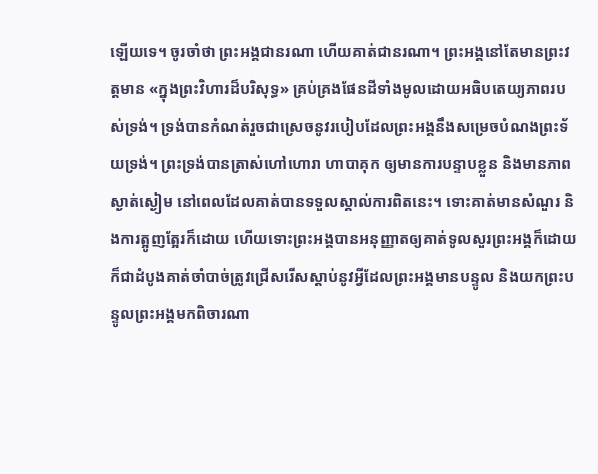ឡើយទេ។ ចូរចាំថា ព្រះអង្គជានរណា ហើយគាត់ជានរណា។ ព្រះអង្គនៅតែមានព្រះវត្តមាន «ក្នុងព្រះវិហារដ៏បរិសុទ្ធ» គ្រប់គ្រងផែនដីទាំងមូលដោយអធិបតេយ្យភាពរបស់ទ្រង់។ ទ្រង់បានកំណត់រួចជាស្រេចនូវរបៀបដែលព្រះអង្គនឹងសម្រេចបំណងព្រះទ័យទ្រង់។ ព្រះទ្រង់បានត្រាស់ហៅហោរា ហាបាគុក ឲ្យមានការបន្ទាបខ្លួន និងមានភាពស្ងាត់ស្ងៀម នៅពេលដែលគាត់បានទទួលស្គាល់ការពិតនេះ។ ទោះគាត់មានសំណួរ និងការត្អូញត្អែរក៏ដោយ ហើយទោះព្រះអង្គបានអនុញ្ញាតឲ្យគាត់ទូលសួរព្រះអង្គក៏ដោយ ក៏ជាដំបូងគាត់ចាំបាច់ត្រូវជ្រើសរើសស្តាប់នូវអ្វីដែលព្រះអង្គមានបន្ទូល និងយកព្រះបន្ទូលព្រះអង្គមកពិចារណា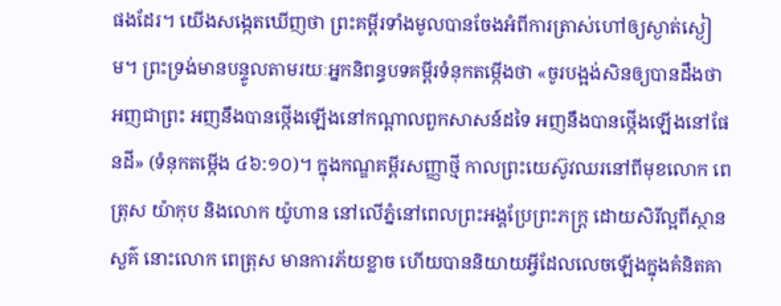ផងដែរ។ យើងសង្កេតឃើញថា ព្រះគម្ពីរទាំងមូលបានចែងអំពីការត្រាស់ហៅឲ្យស្ងាត់ស្ងៀម។ ព្រះទ្រង់មានបន្ទូលតាមរយៈអ្នកនិពន្ធបទគម្ពីរទំនុកតម្កើងថា «ចូរបង្អង់សិនឲ្យបានដឹងថា អញជាព្រះ អញនឹងបានថ្កើងឡើងនៅកណ្ដាលពួកសាសន៍ដទៃ អញនឹងបានថ្កើងឡើងនៅផែនដី» (ទំនុកតម្កើង ៤៦:១០)។ ក្នុងកណ្ឌគម្ពីរសញ្ញាថ្មី កាលព្រះយេស៊ូវឈរនៅពីមុខលោក ពេត្រុស យ៉ាកុប និងលោក យ៉ូហាន នៅលើភ្នំនៅពេលព្រះអង្គប្រែព្រះភក្ត្រ ដោយសិរីល្អពីស្ថានសួគ៌ នោះលោក ពេត្រុស មានការភ័យខ្លាច ហើយបាននិយាយអ្វីដែលលេចឡើងក្នុងគំនិតគា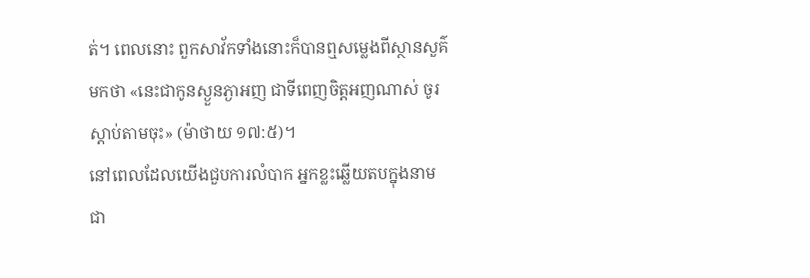ត់។ ពេលនោះ ពួកសាវ័កទាំងនោះក៏បានឮសម្លេងពីស្ថានសួគ៌មកថា «នេះជាកូនស្ងួនភ្ងាអញ ជាទីពេញចិត្តអញណាស់ ចូរស្ដាប់តាមចុះ» (ម៉ាថាយ ១៧:៥)។
នៅពេលដែលយើងជួបការលំបាក អ្នកខ្លះឆ្លើយតបក្នុងនាមជា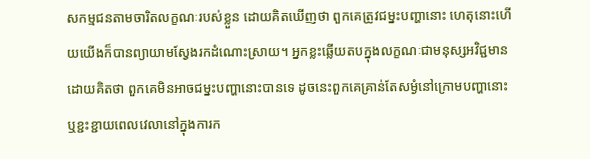សកម្មជនតាមចារិតលក្ខណៈរបស់ខ្លួន ដោយគិតឃើញថា ពួកគេត្រូវជម្នះបញ្ហានោះ ហេតុនោះហើយយើងក៏បានព្យាយាមស្វែងរកដំណោះស្រាយ។ អ្នកខ្លះឆ្លើយតបក្នុងលក្ខណៈជាមនុស្សអវិជ្ជមាន ដោយគិតថា ពួកគេមិនអាចជម្នះបញ្ហានោះបានទេ ដូចនេះពួកគេគ្រាន់តែសម្ងំនៅក្រោមបញ្ហានោះ ឬខ្ជះខ្ជាយពេលវេលានៅក្នុងការក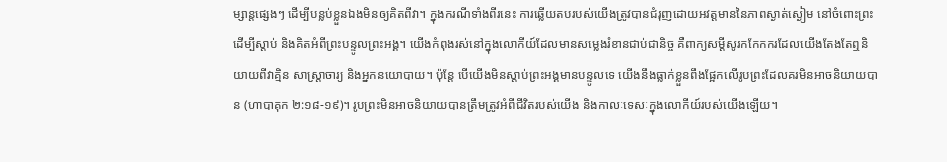ម្សាន្តផ្សេងៗ ដើម្បីបន្លប់ខ្លួនឯងមិនឲ្យគិតពីវា។ ក្នុងករណីទាំងពីរនេះ ការឆ្លើយតបរបស់យើងត្រូវបានជំរុញដោយអវត្តមាននៃភាពស្ងាត់ស្ងៀម នៅចំពោះព្រះដើម្បីស្តាប់ និងគិតអំពីព្រះបន្ទូលព្រះអង្គ។ យើងកំពុងរស់នៅក្នុងលោកីយ៍ដែលមានសម្លេងរំខានជាប់ជានិច្ច គឺពាក្យសម្ដីសូរកកែកករដែលយើងតែងតែឮនិយាយពីវាគ្មិន សាស្ត្រាចារ្យ និងអ្នកនយោបាយ។ ប៉ុន្តែ បើយើងមិនស្តាប់ព្រះអង្គមានបន្ទូលទេ យើងនឹងធ្លាក់ខ្លួនពឹងផ្អែកលើរូបព្រះដែលគរមិនអាចនិយាយបាន (ហាបាគុក ២:១៨-១៩)។ រូបព្រះមិនអាចនិយាយបានត្រឹមត្រូវអំពីជីវិតរបស់យើង និងកាលៈទេសៈក្នុងលោកីយ៍របស់យើងឡើយ។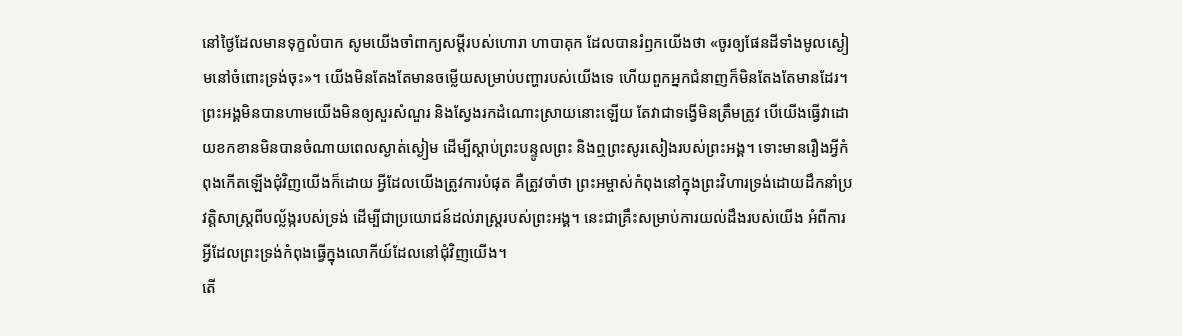នៅថ្ងៃដែលមានទុក្ខលំបាក សូមយើងចាំពាក្យសម្ដីរបស់ហោរា ហាបាគុក ដែលបានរំឭកយើងថា «ចូរឲ្យផែនដីទាំងមូលស្ងៀមនៅចំពោះទ្រង់ចុះ»។ យើងមិនតែងតែមានចម្លើយសម្រាប់បញ្ហារបស់យើងទេ ហើយពួកអ្នកជំនាញក៏មិនតែងតែមានដែរ។ ព្រះអង្គមិនបានហាមយើងមិនឲ្យសួរសំណួរ និងស្វែងរកដំណោះស្រាយនោះឡើយ តែវាជាទង្វើមិនត្រឹមត្រូវ បើយើងធ្វើវាដោយខកខានមិនបានចំណាយពេលស្ងាត់ស្ងៀម ដើម្បីស្តាប់ព្រះបន្ទូលព្រះ និងឮព្រះសូរសៀងរបស់ព្រះអង្គ។ ទោះមានរឿងអ្វីកំពុងកើតឡើងជុំវិញយើងក៏ដោយ អ្វីដែលយើងត្រូវការបំផុត គឺត្រូវចាំថា ព្រះអម្ចាស់កំពុងនៅក្នុងព្រះវិហារទ្រង់ដោយដឹកនាំប្រវត្តិសាស្ត្រពីបល្ល័ង្ករបស់ទ្រង់ ដើម្បីជាប្រយោជន៍ដល់រាស្ត្ររបស់ព្រះអង្គ។ នេះជាគ្រឹះសម្រាប់ការយល់ដឹងរបស់យើង អំពីការអ្វីដែលព្រះទ្រង់កំពុងធ្វើក្នុងលោកីយ៍ដែលនៅជុំវិញយើង។
តើ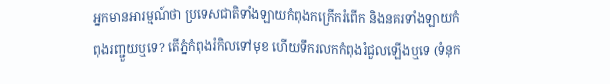អ្នកមានអារម្មណ៍ថា ប្រទេសជាតិទាំងឡាយកំពុងកក្រើករំពើក និងនគរទាំងឡាយកំពុងរញ្ជួយឬទេ? តើភ្នំកំពុងរំកិលទៅមុខ ហើយទឹករលកកំពុងរំជួលឡើងឬទេ (ទំនុក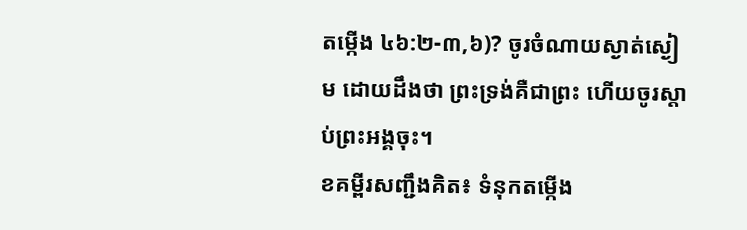តម្កើង ៤៦:២-៣,៦)? ចូរចំណាយស្ងាត់ស្ងៀម ដោយដឹងថា ព្រះទ្រង់គឺជាព្រះ ហើយចូរស្តាប់ព្រះអង្គចុះ។
ខគម្ពីរសញ្ជឹងគិត៖ ទំនុកតម្កើង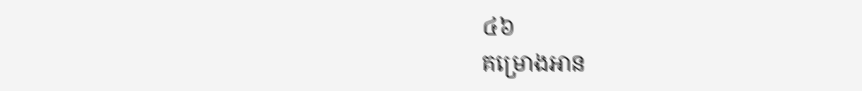៤៦
គម្រោងអាន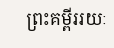ព្រះគម្ពីររយៈ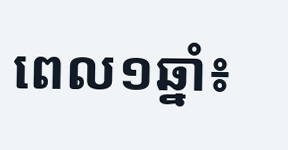ពេល១ឆ្នាំ៖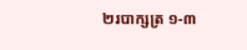២របាក្សត្រ ១-៣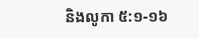និងលូកា ៥:១-១៦